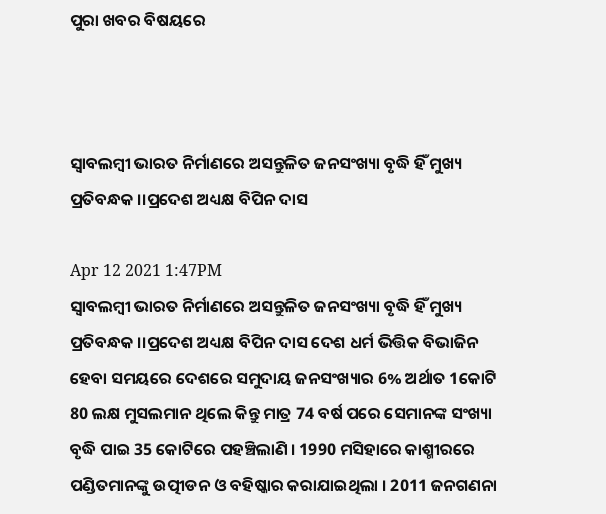ପୁରା ଖବର ବିଷୟରେ



ସ୍ୱାବଲମ୍ବୀ ଭାରତ ନିର୍ମାଣରେ ଅସନ୍ତୁଳିତ ଜନସଂଖ୍ୟା ବୃଦ୍ଧି ହିଁ ମୁଖ୍ୟ ପ୍ରତିବନ୍ଧକ ।।ପ୍ରଦେଶ ଅଧ୍ୟକ୍ଷ ବିପିନ ଦାସ

Apr 12 2021 1:47PM
ସ୍ୱାବଲମ୍ବୀ ଭାରତ ନିର୍ମାଣରେ ଅସନ୍ତୁଳିତ ଜନସଂଖ୍ୟା ବୃଦ୍ଧି ହିଁ ମୁଖ୍ୟ ପ୍ରତିବନ୍ଧକ ।।ପ୍ରଦେଶ ଅଧ୍ୟକ୍ଷ ବିପିନ ଦାସ ଦେଶ ଧର୍ମ ଭିତ୍ତିକ ବିଭାଜିନ ହେବା ସମୟରେ ଦେଶରେ ସମୁଦାୟ ଜନସଂଖ୍ୟାର 6% ଅର୍ଥାତ 1କୋଟି 80 ଲକ୍ଷ ମୁସଲମାନ ଥିଲେ କିନ୍ତୁ ମାତ୍ର 74 ବର୍ଷ ପରେ ସେମାନଙ୍କ ସଂଖ୍ୟା ବୃଦ୍ଧି ପାଇ 35 କୋଟିରେ ପହଞ୍ଚିଲାଣି । 1990 ମସିହାରେ କାଶ୍ମୀରରେ ପଣ୍ଡିତମାନଙ୍କୁ ଉତ୍ପୀଡନ ଓ ବହିଷ୍କାର କରାଯାଇଥିଲା । 2011 ଜନଗଣନା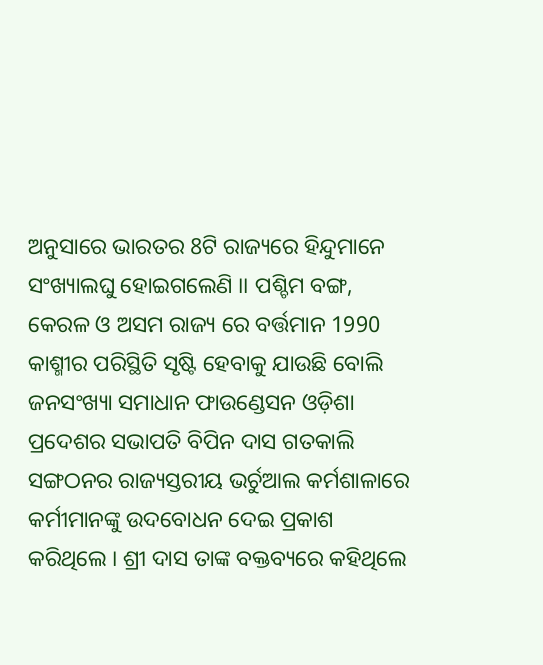ଅନୁସାରେ ଭାରତର 8ଟି ରାଜ୍ୟରେ ହିନ୍ଦୁମାନେ ସଂଖ୍ୟାଲଘୁ ହୋଇଗଲେଣି ।। ପଶ୍ଚିମ ବଙ୍ଗ, କେରଳ ଓ ଅସମ ରାଜ୍ୟ ରେ ବର୍ତ୍ତମାନ 1990 କାଶ୍ମୀର ପରିସ୍ଥିତି ସୃଷ୍ଟି ହେବାକୁ ଯାଉଛି ବୋଲି ଜନସଂଖ୍ୟା ସମାଧାନ ଫାଉଣ୍ଡେସନ ଓଡ଼ିଶା ପ୍ରଦେଶର ସଭାପତି ବିପିନ ଦାସ ଗତକାଲି ସଙ୍ଗଠନର ରାଜ୍ୟସ୍ତରୀୟ ଭର୍ଚୁଆଲ କର୍ମଶାଳାରେ କର୍ମୀମାନଙ୍କୁ ଉଦବୋଧନ ଦେଇ ପ୍ରକାଶ କରିଥିଲେ । ଶ୍ରୀ ଦାସ ତାଙ୍କ ବକ୍ତବ୍ୟରେ କହିଥିଲେ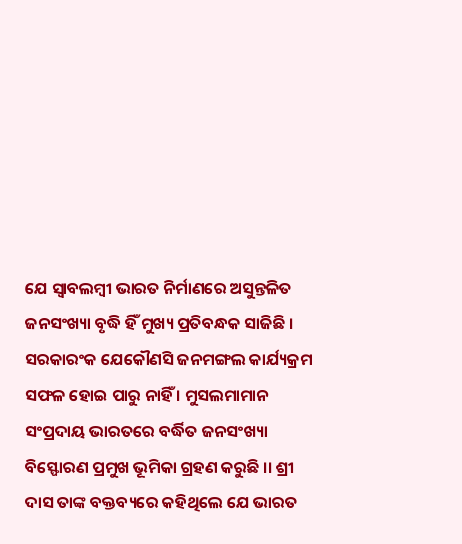ଯେ ସ୍ବାବଲମ୍ବୀ ଭାରତ ନିର୍ମାଣରେ ଅସୁନ୍ତଳିତ ଜନସଂଖ୍ୟା ବୃଦ୍ଧି ହିଁ ମୁଖ୍ୟ ପ୍ରତିବନ୍ଧକ ସାଜିଛି । ସରକାରଂକ ଯେକୌଣସି ଜନମଙ୍ଗଲ କାର୍ଯ୍ୟକ୍ରମ ସଫଳ ହୋଇ ପାରୁ ନାହିଁ । ମୁସଲମାମାନ ସଂପ୍ରଦାୟ ଭାରତରେ ବର୍ଦ୍ଧିତ ଜନସଂଖ୍ୟା ବିସ୍ଫୋରଣ ପ୍ରମୁଖ ଭୂମିକା ଗ୍ରହଣ କରୁଛି ।। ଶ୍ରୀ ଦାସ ତାଙ୍କ ବକ୍ତବ୍ୟରେ କହିଥିଲେ ଯେ ଭାରତ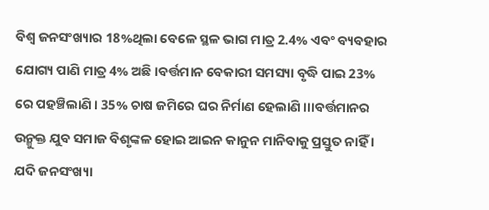ବିଶ୍ଵ ଜନସଂଖ୍ୟାର 18%ଥିଲା ବେଳେ ସ୍ଥଳ ଭାଗ ମାତ୍ର 2.4% ଏବଂ ବ୍ୟବହାର ଯୋଗ୍ୟ ପାଣି ମାତ୍ର 4% ଅଛି ।ବର୍ତ୍ତମାନ ବେକାରୀ ସମସ୍ୟା ବୃଦ୍ଧି ପାଇ 23% ରେ ପହଞ୍ଚିଲାଣି । 35% ଚାଷ ଜମିରେ ଘର ନିର୍ମାଣ ହେଲାଣି।।।ବର୍ତ୍ତମାନର ଉନ୍ମୁକ୍ତ ଯୁବ ସମାଜ ବିଶୃଙ୍କଳ ହୋଇ ଆଇନ କାନୁନ ମାନିବାକୁ ପ୍ରସ୍ତୁତ ନାହିଁ । ଯଦି ଜନସଂଖ୍ୟା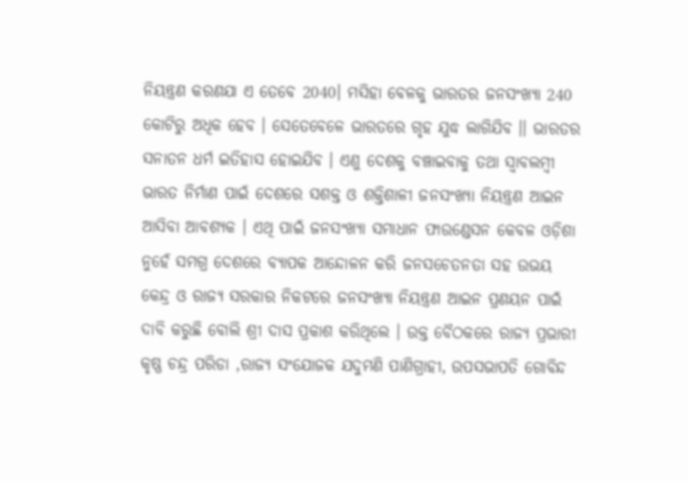ନିୟନ୍ତ୍ରଣ କରଣଯା ଏ ତେବେ 2040। ମସିହା ବେଳକୁ ଭାରତର ଜନସଂଖ୍ୟା 240 କୋଟିରୁ ଅଧିକ ହେବ । ସେତେବେଳେ ଭାରତରେ ଗୃହ ଯୁଦ୍ଧ ଲାଗିଯିବ ।। ଭାରତର ସନାତନ ଧର୍ମ ଇତିହାସ ହୋଇଯିବ । ଏଣୁ ଦେଶକୁ ବଞ୍ଚାଇବାକୁ ତଥା ସ୍ୱାବଲମ୍ବୀ ଭାରତ ନିର୍ମାଣ ପାଇଁ ଦେଶରେ ସଶକ୍ତ ଓ ଶକ୍ତିଶାଳୀ ଜନସଂଖ୍ୟା ନିୟନ୍ତ୍ରଣ ଆଇନ ଆସିବା ଆବଶ୍ୟକ । ଏଥି ପାଇଁ ଜନସଂଖ୍ୟା ସମାଧାନ ଫାଉଣ୍ଡେସନ କେବଳ ଓଡ଼ିଶା ନୁହେଁ ସମଗ୍ର ଦେଶରେ ବ୍ୟାପକ ଆନ୍ଦୋଳନ କରି ଜନସଚେତନତା ସହ ଉଭୟ କେନ୍ଦ୍ର ଓ ରାଜ୍ୟ ସରକାର ନିକଟରେ ଜନସଂଖ୍ୟା ନିୟନ୍ତ୍ରଣ ଆଇନ ପ୍ରଣୟନ ପାଇଁ ଦାବି କରୁଛି ବୋଲି ଶ୍ରୀ ଦାସ ପ୍ରକାଶ କରିଥିଲେ । ଉକ୍ତ ବୈଠକରେ ରାଜ୍ୟ ପ୍ରଭାରୀ କୃଷ୍ଣ ଚନ୍ଦ୍ର ପରିଡା ,ରାଜ୍ୟ ସଂଯୋଜକ ଯଦୁମଣି ପାଣିଗ୍ରାହୀ, ଉପସଭାପତି ଗୋବିନ୍ଦ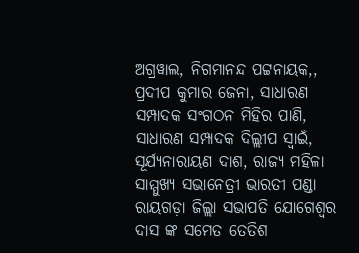ଅଗ୍ରୱାଲ, ନିଗମାନନ୍ଦ ପଟ୍ଟନାୟକ,, ପ୍ରଦୀପ କୁମାର ଜେନା, ସାଧାରଣ ସମ୍ପାଦକ ସଂଗଠନ ମିହିର ପାଣି, ସାଧାରଣ ସମ୍ପାଦକ ଦିଲ୍ଲୀପ ସ୍ବାଇଁ, ସୂର୍ଯ୍ୟନାରାୟଣ ଦାଶ, ରାଜ୍ୟ ମହିଳା ସାମ୍ମୁଖ୍ୟ ସଭାନେତ୍ରୀ ଭାରତୀ ପଣ୍ଡା ରାୟଗଡ଼ା ଜିଲ୍ଲା ସଭାପତି ଯୋଗେଶ୍ଵର ଦାସ ଙ୍କ ସମେତ ତେତିଶ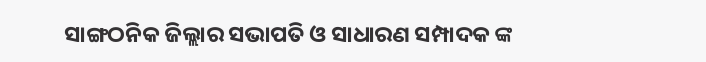ସାଙ୍ଗଠନିକ ଜିଲ୍ଲାର ସଭାପତି ଓ ସାଧାରଣ ସମ୍ପାଦକ ଙ୍କ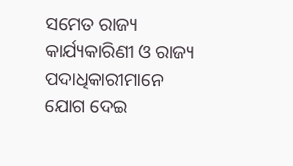ସମେତ ରାଜ୍ୟ କାର୍ଯ୍ୟକାରିଣୀ ଓ ରାଜ୍ୟ ପଦାଧିକାରୀମାନେ ଯୋଗ ଦେଇ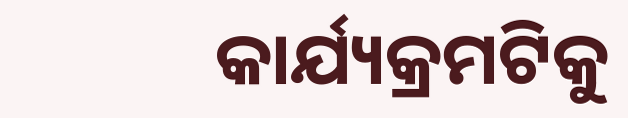କାର୍ଯ୍ୟକ୍ରମଟିକୁ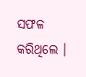ସଫଳ କରିଥିଲେ ।